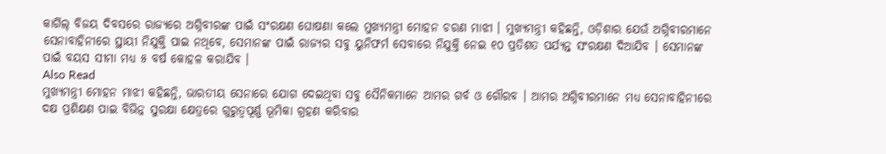କାର୍ଗିଲ୍ ବିଜୟ ଦିବସରେ ରାଜ୍ୟରେ ଅଗ୍ନିବୀରଙ୍କ ପାଇଁ ସଂରକ୍ଷଣ ଘୋଷଣା କଲେ ମୁଖ୍ୟମନ୍ତ୍ରୀ ମୋହନ ଚରଣ ମାଝୀ । ମୁଖ୍ୟମନ୍ତ୍ରୀ କହିଛନ୍ତି, ଓଡ଼ିଶାର ଯେଉଁ ଅଗ୍ନିବୀରମାନେ ସେନାବାହିନୀରେ ସ୍ଥାୟୀ ନିଯୁକ୍ତି ପାଇ ନଥିବେ, ସେମାନଙ୍କ ପାଇଁ ରାଜ୍ୟର ସବୁ ୟୁନିଫର୍ମ ସେବାରେ ନିଯୁକ୍ତି ନେଇ ୧୦ ପ୍ରତିଶତ ପର୍ଯ୍ୟନ୍ତ ସଂରକ୍ଷଣ ଦିଆଯିବ । ସେମାନଙ୍କ ପାଇଁ ବୟସ ସୀମା ମଧ୍ୟ ୫ ବର୍ଷ କୋହଳ କରାଯିବ ।
Also Read
ମୁଖ୍ୟମନ୍ତ୍ରୀ ମୋହନ ମାଝୀ କହିଛନ୍ତି, ଭାରତୀୟ ସେନାରେ ଯୋଗ ଦେଇଥିବା ସବୁ ସୈନିକମାନେ ଆମର ଗର୍ବ ଓ ଗୌରବ । ଆମର ଅଗ୍ନିବୀରମାନେ ମଧ୍ୟ ସେନାବାହିନୀରେ ଦକ୍ଷ ପ୍ରଶିକ୍ଷଣ ପାଇ ବିଭିନ୍ନ ସୁରକ୍ଷା କ୍ଷେତ୍ରରେ ଗୁରୁତ୍ବପୂର୍ଣ୍ଣ ଭୂମିକା ଗ୍ରହଣ କରିବାର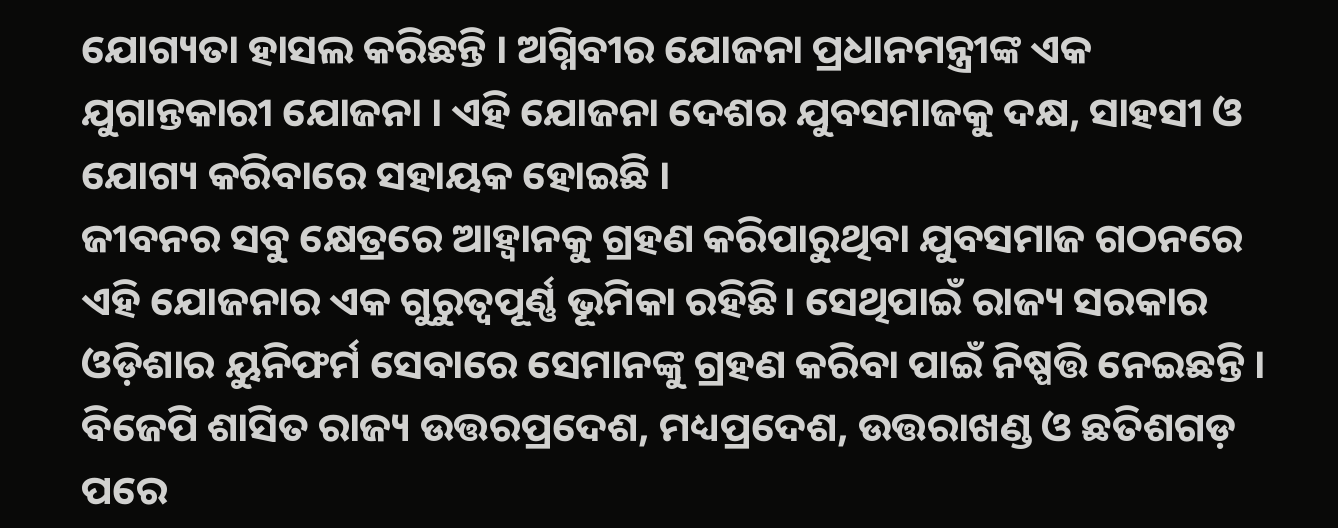ଯୋଗ୍ୟତା ହାସଲ କରିଛନ୍ତି । ଅଗ୍ନିବୀର ଯୋଜନା ପ୍ରଧାନମନ୍ତ୍ରୀଙ୍କ ଏକ ଯୁଗାନ୍ତକାରୀ ଯୋଜନା । ଏହି ଯୋଜନା ଦେଶର ଯୁବସମାଜକୁ ଦକ୍ଷ, ସାହସୀ ଓ ଯୋଗ୍ୟ କରିବାରେ ସହାୟକ ହୋଇଛି ।
ଜୀବନର ସବୁ କ୍ଷେତ୍ରରେ ଆହ୍ବାନକୁ ଗ୍ରହଣ କରିପାରୁଥିବା ଯୁବସମାଜ ଗଠନରେ ଏହି ଯୋଜନାର ଏକ ଗୁରୁତ୍ବପୂର୍ଣ୍ଣ ଭୂମିକା ରହିଛି। ସେଥିପାଇଁ ରାଜ୍ୟ ସରକାର ଓଡ଼ିଶାର ୟୁନିଫର୍ମ ସେବାରେ ସେମାନଙ୍କୁ ଗ୍ରହଣ କରିବା ପାଇଁ ନିଷ୍ପତ୍ତି ନେଇଛନ୍ତି । ବିଜେପି ଶାସିତ ରାଜ୍ୟ ଉତ୍ତରପ୍ରଦେଶ, ମଧ୍ୟପ୍ରଦେଶ, ଉତ୍ତରାଖଣ୍ଡ ଓ ଛତିଶଗଡ଼ ପରେ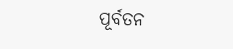ପୂର୍ବତନ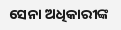ସେନା ଅଧିକାରୀଙ୍କ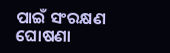ପାଇଁ ସଂରକ୍ଷଣ ଘୋଷଣା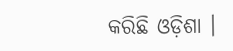କରିଛି ଓଡ଼ିଶା ।